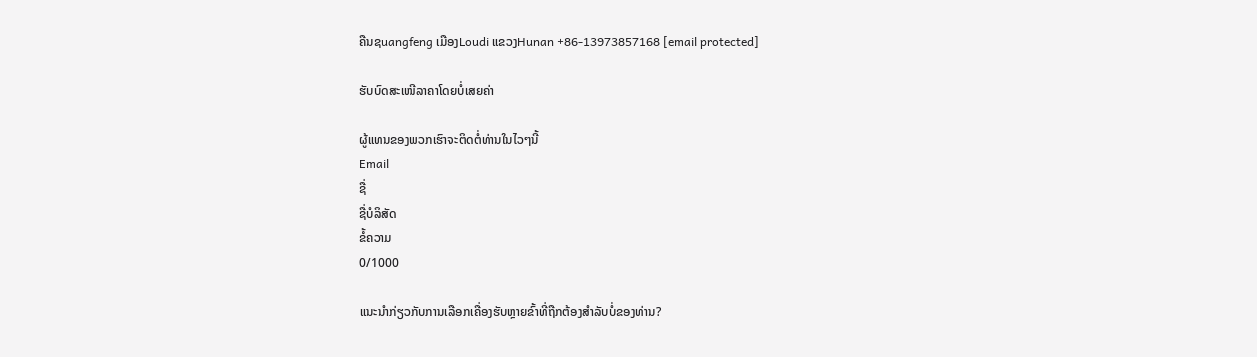ຄືນຊuangfeng ເມືອງLoudi ແຂວງHunan +86-13973857168 [email protected]

ຮັບບົດສະເໜີລາຄາໂດຍບໍ່ເສຍຄ່າ

ຜູ້ແທນຂອງພວກເຮົາຈະຕິດຕໍ່ທ່ານໃນໄວໆນີ້
Email
ຊື່
ຊື່ບໍລິສັດ
ຂໍ້ຄວາມ
0/1000

ແນະນຳກ່ຽວກັບການເລືອກເຄື່ອງຮັບຫຼາຍຂົ້າທີ່ຖືກຕ້ອງສຳລັບບໍ່ຂອງທ່ານ?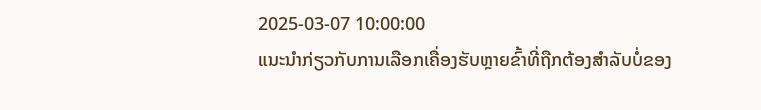2025-03-07 10:00:00
ແນະນຳກ່ຽວກັບການເລືອກເຄື່ອງຮັບຫຼາຍຂົ້າທີ່ຖືກຕ້ອງສຳລັບບໍ່ຂອງ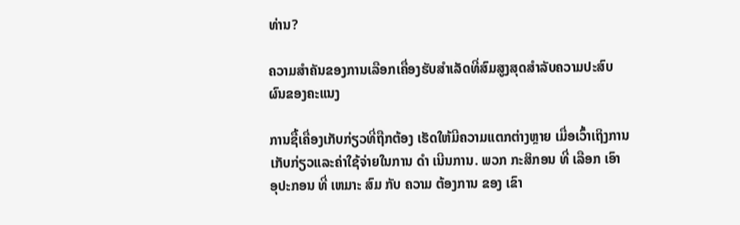ທ່ານ?

ຄວາມສຳຄັນຂອງການເລືອກເຄື່ອງຮັບສຳເລັດທີ່ສົມສູງສຸດສໍາລັບຄວາມປະສົບຜົນຂອງຄະແນງ

ການຊື້ເຄື່ອງເກັບກ່ຽວທີ່ຖືກຕ້ອງ ເຮັດໃຫ້ມີຄວາມແຕກຕ່າງຫຼາຍ ເມື່ອເວົ້າເຖິງການເກັບກ່ຽວແລະຄ່າໃຊ້ຈ່າຍໃນການ ດໍາ ເນີນການ. ພວກ ກະສິກອນ ທີ່ ເລືອກ ເອົາ ອຸປະກອນ ທີ່ ເຫມາະ ສົມ ກັບ ຄວາມ ຕ້ອງການ ຂອງ ເຂົາ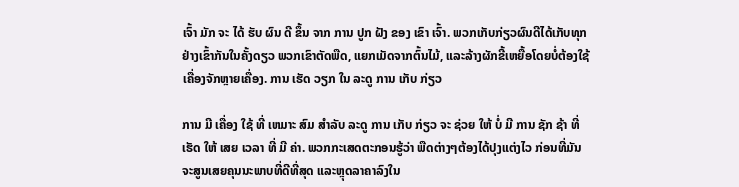ເຈົ້າ ມັກ ຈະ ໄດ້ ຮັບ ຜົນ ດີ ຂຶ້ນ ຈາກ ການ ປູກ ຝັງ ຂອງ ເຂົາ ເຈົ້າ. ພວກເກັບກ່ຽວຜົນດີໄດ້ເກັບທຸກຢ່າງເຂົ້າກັນໃນຄັ້ງດຽວ ພວກເຂົາຕັດພືດ, ແຍກເມັດຈາກຕົ້ນໄມ້, ແລະລ້າງຜັກຂີ້ເຫຍື້ອໂດຍບໍ່ຕ້ອງໃຊ້ເຄື່ອງຈັກຫຼາຍເຄື່ອງ. ການ ເຮັດ ວຽກ ໃນ ລະດູ ການ ເກັບ ກ່ຽວ

ການ ມີ ເຄື່ອງ ໃຊ້ ທີ່ ເຫມາະ ສົມ ສໍາລັບ ລະດູ ການ ເກັບ ກ່ຽວ ຈະ ຊ່ວຍ ໃຫ້ ບໍ່ ມີ ການ ຊັກ ຊ້າ ທີ່ ເຮັດ ໃຫ້ ເສຍ ເວລາ ທີ່ ມີ ຄ່າ. ພວກກະເສດຕະກອນຮູ້ວ່າ ພືດຕ່າງໆຕ້ອງໄດ້ປຸງແຕ່ງໄວ ກ່ອນທີ່ມັນຈະສູນເສຍຄຸນນະພາບທີ່ດີທີ່ສຸດ ແລະຫຼຸດລາຄາລົງໃນ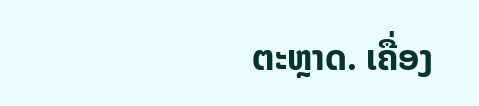ຕະຫຼາດ. ເຄື່ອງ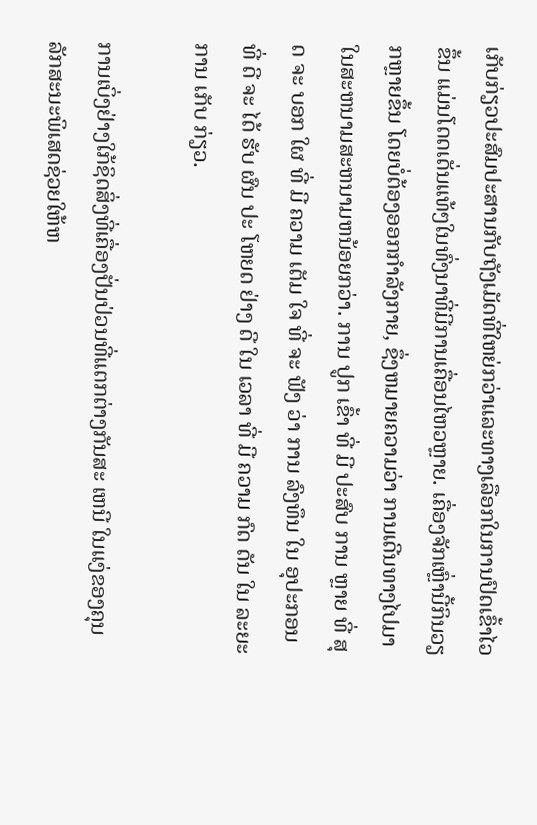ເກັບກ່ຽວປະສົມປະສານກັບຖັງເມັດທີ່ໃຫຍ່ກວ່າແລະທາງເລືອກໃນການປົດເຂົ້າໄວຂຶ້ນ ແມ່ນໂດດເດັ່ນແທ້ໆໃນທົ່ງນາທີ່ມີການເຄື່ອນໄຫວຫຼາຍ. ເຄື່ອງຈັກເຫຼົ່ານີ້ກິນວຽກຫຼາຍຂຶ້ນ ໂດຍບໍ່ຕ້ອງອອກກໍາລັງກາຍ, ຊຶ່ງຫມາຍຄວາມວ່າ ການເດີນທາງໄປມາໃນສະຫນາມສະຫນາມຫນ້ອຍກວ່າ. ການ ປູກ ເຂົ້າ ທີ່ ມີ ປະສົບ ການ ຫຼາຍ ທີ່ ສຸດ ຈະ ບອກ ໃຜ ທີ່ ມີ ຄວາມ ເຕັມ ໃຈ ທີ່ ຈະ ຟັງ ວ່າ ການ ລົງທຶນ ໃນ ອຸປະກອນ ທີ່ ດີ ຈະ ໄດ້ ຮັບ ຜົນ ປະ ໂຫຍດ ຢ່າງ ດີ ໃນ ເວລາ ທີ່ ມີ ຄວາມ ກົດ ດັນ ໃນ ລະຍະ ການ ເກັບ ກ່ຽວ.

ການເບິ່ງຢ່າງໃກ້ຊິດສິ່ງທີ່ເຄື່ອງປັ່ນປ່ວນທີ່ແຕກຕ່າງກັນສະ ເຫນີ ໃນແງ່ຂອງຄຸນລັກສະນະພິເສດຊ່ວຍໃຫ້ຫ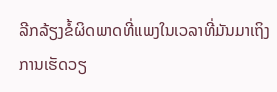ລີກລ້ຽງຂໍ້ຜິດພາດທີ່ແພງໃນເວລາທີ່ມັນມາເຖິງການເຮັດວຽ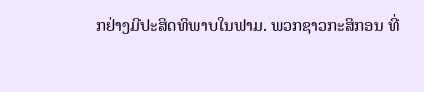ກຢ່າງມີປະສິດທິພາບໃນຟາມ. ພວກຊາວກະສິກອນ ທີ່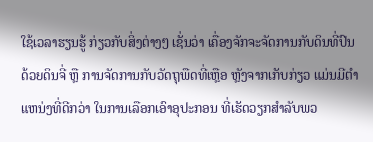ໃຊ້ເວລາຮຽນຮູ້ ກ່ຽວກັບສິ່ງຕ່າງໆ ເຊັ່ນວ່າ ເຄື່ອງຈັກຈະຈັດການກັບດິນທີ່ປົນດ້ວຍດິນຈີ່ ຫຼື ການຈັດການກັບວັດຖຸພືດທີ່ເຫຼືອ ຫຼັງຈາກເກັບກ່ຽວ ແມ່ນມີຕໍາແຫນ່ງທີ່ດີກວ່າ ໃນການເລືອກເອົາອຸປະກອນ ທີ່ເຮັດວຽກສໍາລັບພວ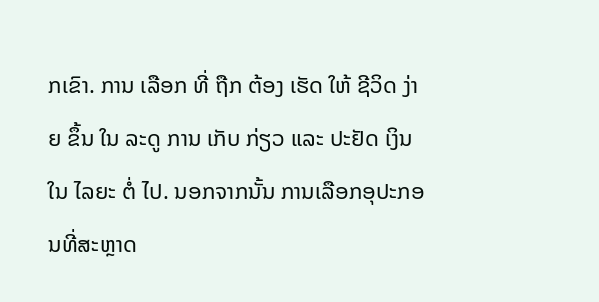ກເຂົາ. ການ ເລືອກ ທີ່ ຖືກ ຕ້ອງ ເຮັດ ໃຫ້ ຊີວິດ ງ່າຍ ຂຶ້ນ ໃນ ລະດູ ການ ເກັບ ກ່ຽວ ແລະ ປະຢັດ ເງິນ ໃນ ໄລຍະ ຕໍ່ ໄປ. ນອກຈາກນັ້ນ ການເລືອກອຸປະກອນທີ່ສະຫຼາດ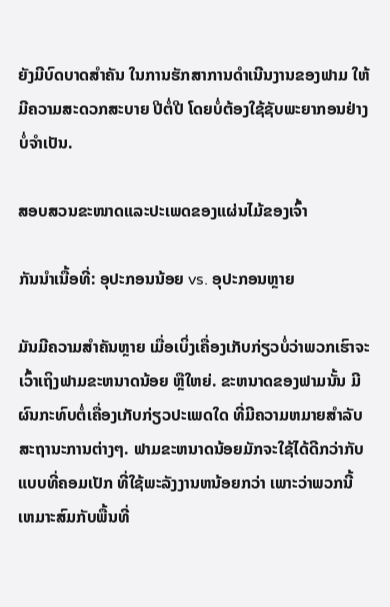ຍັງມີບົດບາດສໍາຄັນ ໃນການຮັກສາການດໍາເນີນງານຂອງຟາມ ໃຫ້ມີຄວາມສະດວກສະບາຍ ປີຕໍ່ປີ ໂດຍບໍ່ຕ້ອງໃຊ້ຊັບພະຍາກອນຢ່າງບໍ່ຈໍາເປັນ.

ສອບສວນຂະໜາດແລະປະເພດຂອງແຜ່ນໄມ້ຂອງເຈົ້າ

ກັນນຳເນື້ອທີ່: ອຸປະກອນນ້ອຍ vs. ອຸປະກອນຫຼາຍ

ມັນມີຄວາມສໍາຄັນຫຼາຍ ເມື່ອເບິ່ງເຄື່ອງເກັບກ່ຽວບໍ່ວ່າພວກເຮົາຈະເວົ້າເຖິງຟາມຂະຫນາດນ້ອຍ ຫຼືໃຫຍ່. ຂະຫນາດຂອງຟາມນັ້ນ ມີຜົນກະທົບຕໍ່ເຄື່ອງເກັບກ່ຽວປະເພດໃດ ທີ່ມີຄວາມຫມາຍສໍາລັບສະຖານະການຕ່າງໆ. ຟາມຂະຫນາດນ້ອຍມັກຈະໃຊ້ໄດ້ດີກວ່າກັບແບບທີ່ຄອມເປັກ ທີ່ໃຊ້ພະລັງງານຫນ້ອຍກວ່າ ເພາະວ່າພວກນີ້ ເຫມາະສົມກັບພື້ນທີ່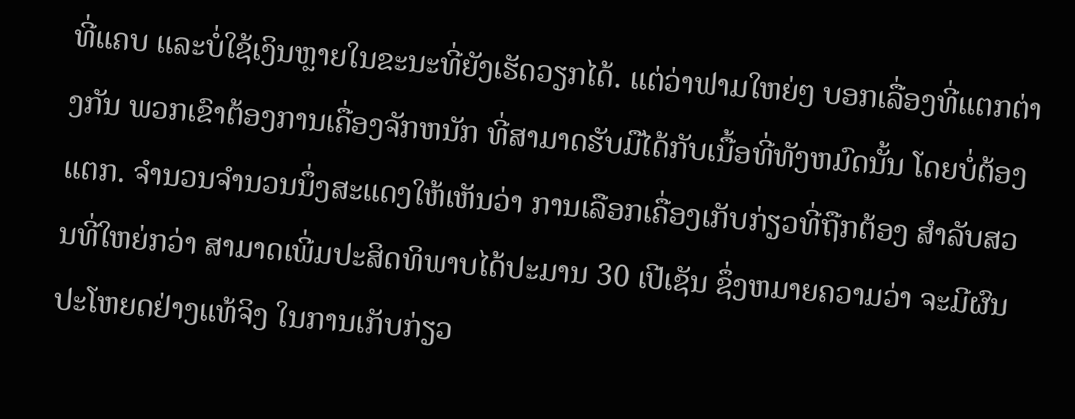ທີ່ແຄບ ແລະບໍ່ໃຊ້ເງິນຫຼາຍໃນຂະນະທີ່ຍັງເຮັດວຽກໄດ້. ແຕ່ວ່າຟາມໃຫຍ່ໆ ບອກເລື່ອງທີ່ແຕກຕ່າງກັນ ພວກເຂົາຕ້ອງການເຄື່ອງຈັກຫນັກ ທີ່ສາມາດຮັບມືໄດ້ກັບເນື້ອທີ່ທັງຫມົດນັ້ນ ໂດຍບໍ່ຕ້ອງແຕກ. ຈໍານວນຈໍານວນນຶ່ງສະແດງໃຫ້ເຫັນວ່າ ການເລືອກເຄື່ອງເກັບກ່ຽວທີ່ຖືກຕ້ອງ ສໍາລັບສວນທີ່ໃຫຍ່ກວ່າ ສາມາດເພີ່ມປະສິດທິພາບໄດ້ປະມານ 30 ເປີເຊັນ ຊຶ່ງຫມາຍຄວາມວ່າ ຈະມີຜົນປະໂຫຍດຢ່າງແທ້ຈິງ ໃນການເກັບກ່ຽວ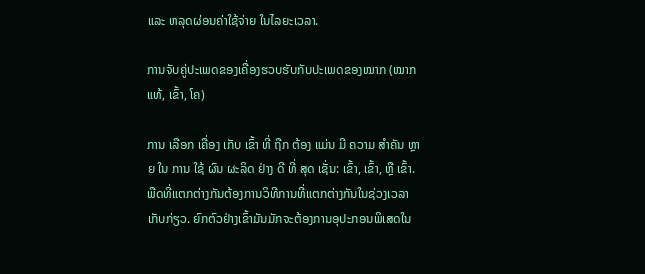ແລະ ຫລຸດຜ່ອນຄ່າໃຊ້ຈ່າຍ ໃນໄລຍະເວລາ.

ການຈັບຄູ່ປະເພດຂອງເຄື່ອງຮວບຮັບກັບປະເພດຂອງໝາກ (ໝາກແທ້, ເຂົ້າ, ໂຄ)

ການ ເລືອກ ເຄື່ອງ ເກັບ ເຂົ້າ ທີ່ ຖືກ ຕ້ອງ ແມ່ນ ມີ ຄວາມ ສໍາຄັນ ຫຼາຍ ໃນ ການ ໃຊ້ ຜົນ ຜະລິດ ຢ່າງ ດີ ທີ່ ສຸດ ເຊັ່ນ: ເຂົ້າ, ເຂົ້າ, ຫຼື ເຂົ້າ. ພືດທີ່ແຕກຕ່າງກັນຕ້ອງການວິທີການທີ່ແຕກຕ່າງກັນໃນຊ່ວງເວລາເກັບກ່ຽວ. ຍົກຕົວຢ່າງເຂົ້າມັນມັກຈະຕ້ອງການອຸປະກອນພິເສດໃນ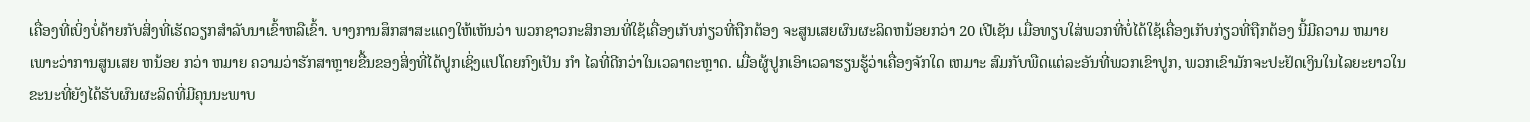ເຄື່ອງທີ່ເບິ່ງບໍ່ຄ້າຍກັບສິ່ງທີ່ເຮັດວຽກສໍາລັບນາເຂົ້າຫລືເຂົ້າ. ບາງການສຶກສາສະແດງໃຫ້ເຫັນວ່າ ພວກຊາວກະສິກອນທີ່ໃຊ້ເຄື່ອງເກັບກ່ຽວທີ່ຖືກຕ້ອງ ຈະສູນເສຍຜົນຜະລິດຫນ້ອຍກວ່າ 20 ເປີເຊັນ ເມື່ອທຽບໃສ່ພວກທີ່ບໍ່ໄດ້ໃຊ້ເຄື່ອງເກັບກ່ຽວທີ່ຖືກຕ້ອງ ນີ້ມີຄວາມ ຫມາຍ ເພາະວ່າການສູນເສຍ ຫນ້ອຍ ກວ່າ ຫມາຍ ຄວາມວ່າຮັກສາຫຼາຍຂື້ນຂອງສິ່ງທີ່ໄດ້ປູກເຊິ່ງແປໂດຍກົງເປັນ ກໍາ ໄລທີ່ດີກວ່າໃນເວລາຕະຫຼາດ. ເມື່ອຜູ້ປູກເອົາເວລາຮຽນຮູ້ວ່າເຄື່ອງຈັກໃດ ເຫມາະ ສົມກັບພືດແຕ່ລະອັນທີ່ພວກເຂົາປູກ, ພວກເຂົາມັກຈະປະຢັດເງິນໃນໄລຍະຍາວໃນຂະນະທີ່ຍັງໄດ້ຮັບຜົນຜະລິດທີ່ມີຄຸນນະພາບ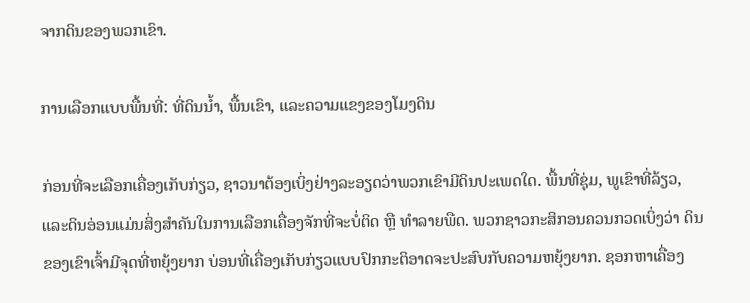ຈາກດິນຂອງພວກເຂົາ.

ການເລືອກແບບພື້ນທີ່: ທີ່ດິນນ້ຳ, ພື້ນເຂົາ, ແລະຄວາມແຂງຂອງໂມງດິນ

ກ່ອນທີ່ຈະເລືອກເຄື່ອງເກັບກ່ຽວ, ຊາວນາຕ້ອງເບິ່ງຢ່າງລະອຽດວ່າພວກເຂົາມີດິນປະເພດໃດ. ພື້ນທີ່ຊຸ່ມ, ພູເຂົາທີ່ລ້ຽວ, ແລະດິນອ່ອນແມ່ນສິ່ງສໍາຄັນໃນການເລືອກເຄື່ອງຈັກທີ່ຈະບໍ່ຕິດ ຫຼື ທໍາລາຍພືດ. ພວກຊາວກະສິກອນຄວນກວດເບິ່ງວ່າ ດິນຂອງເຂົາເຈົ້າມີຈຸດທີ່ຫຍຸ້ງຍາກ ບ່ອນທີ່ເຄື່ອງເກັບກ່ຽວແບບປົກກະຕິອາດຈະປະສົບກັບຄວາມຫຍຸ້ງຍາກ. ຊອກຫາເຄື່ອງ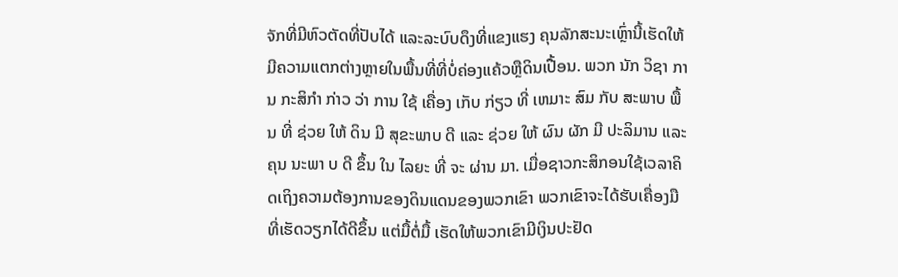ຈັກທີ່ມີຫົວຕັດທີ່ປັບໄດ້ ແລະລະບົບດຶງທີ່ແຂງແຮງ ຄຸນລັກສະນະເຫຼົ່ານີ້ເຮັດໃຫ້ມີຄວາມແຕກຕ່າງຫຼາຍໃນພື້ນທີ່ທີ່ບໍ່ຄ່ອງແຄ້ວຫຼືດິນເປື້ອນ. ພວກ ນັກ ວິຊາ ການ ກະສິກໍາ ກ່າວ ວ່າ ການ ໃຊ້ ເຄື່ອງ ເກັບ ກ່ຽວ ທີ່ ເຫມາະ ສົມ ກັບ ສະພາບ ພື້ນ ທີ່ ຊ່ວຍ ໃຫ້ ດິນ ມີ ສຸຂະພາບ ດີ ແລະ ຊ່ວຍ ໃຫ້ ຜົນ ຜັກ ມີ ປະລິມານ ແລະ ຄຸນ ນະພາ ບ ດີ ຂຶ້ນ ໃນ ໄລຍະ ທີ່ ຈະ ຜ່ານ ມາ. ເມື່ອຊາວກະສິກອນໃຊ້ເວລາຄິດເຖິງຄວາມຕ້ອງການຂອງດິນແດນຂອງພວກເຂົາ ພວກເຂົາຈະໄດ້ຮັບເຄື່ອງມື ທີ່ເຮັດວຽກໄດ້ດີຂຶ້ນ ແຕ່ມື້ຕໍ່ມື້ ເຮັດໃຫ້ພວກເຂົາມີເງິນປະຢັດ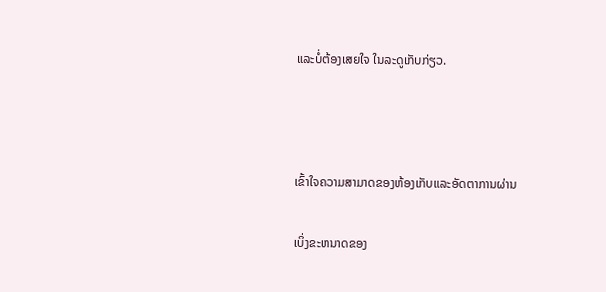ແລະບໍ່ຕ້ອງເສຍໃຈ ໃນລະດູເກັບກ່ຽວ.



ເຂົ້າໃຈຄວາມສາມາດຂອງຫ້ອງເກັບແລະອັດຕາການຜ່ານ

ເບິ່ງຂະຫນາດຂອງ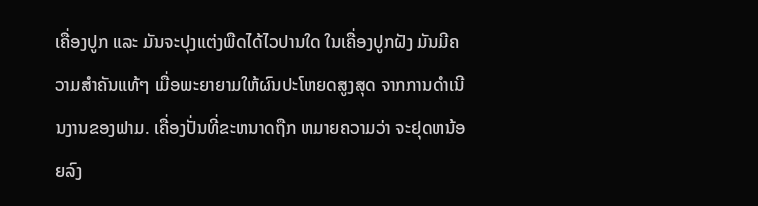ເຄື່ອງປູກ ແລະ ມັນຈະປຸງແຕ່ງພືດໄດ້ໄວປານໃດ ໃນເຄື່ອງປູກຝັງ ມັນມີຄວາມສໍາຄັນແທ້ໆ ເມື່ອພະຍາຍາມໃຫ້ຜົນປະໂຫຍດສູງສຸດ ຈາກການດໍາເນີນງານຂອງຟາມ. ເຄື່ອງປັ່ນທີ່ຂະຫນາດຖືກ ຫມາຍຄວາມວ່າ ຈະຢຸດຫນ້ອຍລົງ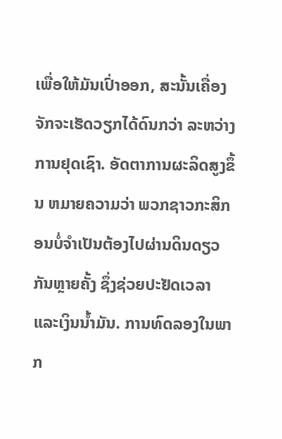ເພື່ອໃຫ້ມັນເປົ່າອອກ, ສະນັ້ນເຄື່ອງຈັກຈະເຮັດວຽກໄດ້ດົນກວ່າ ລະຫວ່າງການຢຸດເຊົາ. ອັດຕາການຜະລິດສູງຂຶ້ນ ຫມາຍຄວາມວ່າ ພວກຊາວກະສິກອນບໍ່ຈໍາເປັນຕ້ອງໄປຜ່ານດິນດຽວກັນຫຼາຍຄັ້ງ ຊຶ່ງຊ່ວຍປະຢັດເວລາ ແລະເງິນນໍ້າມັນ. ການທົດລອງໃນພາກ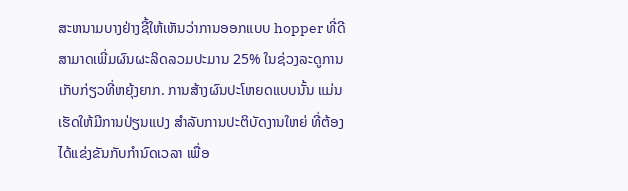ສະຫນາມບາງຢ່າງຊີ້ໃຫ້ເຫັນວ່າການອອກແບບ hopper ທີ່ດີສາມາດເພີ່ມຜົນຜະລິດລວມປະມານ 25% ໃນຊ່ວງລະດູການເກັບກ່ຽວທີ່ຫຍຸ້ງຍາກ. ການສ້າງຜົນປະໂຫຍດແບບນັ້ນ ແມ່ນເຮັດໃຫ້ມີການປ່ຽນແປງ ສໍາລັບການປະຕິບັດງານໃຫຍ່ ທີ່ຕ້ອງໄດ້ແຂ່ງຂັນກັບກໍານົດເວລາ ເພື່ອ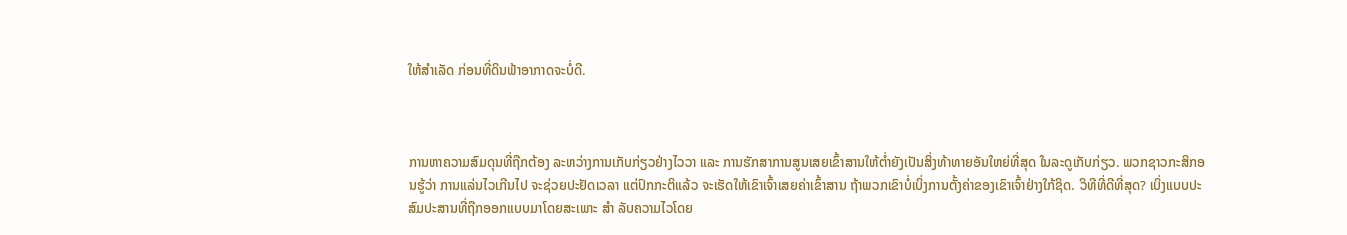ໃຫ້ສໍາເລັດ ກ່ອນທີ່ດິນຟ້າອາກາດຈະບໍ່ດີ.



ການຫາຄວາມສົມດຸນທີ່ຖືກຕ້ອງ ລະຫວ່າງການເກັບກ່ຽວຢ່າງໄວວາ ແລະ ການຮັກສາການສູນເສຍເຂົ້າສານໃຫ້ຕ່ຳຍັງເປັນສິ່ງທ້າທາຍອັນໃຫຍ່ທີ່ສຸດ ໃນລະດູເກັບກ່ຽວ. ພວກຊາວກະສິກອນຮູ້ວ່າ ການແລ່ນໄວເກີນໄປ ຈະຊ່ວຍປະຢັດເວລາ ແຕ່ປົກກະຕິແລ້ວ ຈະເຮັດໃຫ້ເຂົາເຈົ້າເສຍຄ່າເຂົ້າສານ ຖ້າພວກເຂົາບໍ່ເບິ່ງການຕັ້ງຄ່າຂອງເຂົາເຈົ້າຢ່າງໃກ້ຊິດ. ວິທີທີ່ດີທີ່ສຸດ? ເບິ່ງແບບປະສົມປະສານທີ່ຖືກອອກແບບມາໂດຍສະເພາະ ສໍາ ລັບຄວາມໄວໂດຍ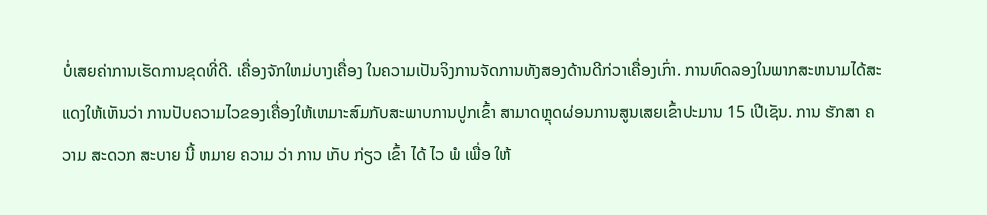ບໍ່ເສຍຄ່າການເຮັດການຂຸດທີ່ດີ. ເຄື່ອງຈັກໃຫມ່ບາງເຄື່ອງ ໃນຄວາມເປັນຈິງການຈັດການທັງສອງດ້ານດີກ່ວາເຄື່ອງເກົ່າ. ການທົດລອງໃນພາກສະຫນາມໄດ້ສະແດງໃຫ້ເຫັນວ່າ ການປັບຄວາມໄວຂອງເຄື່ອງໃຫ້ເຫມາະສົມກັບສະພາບການປູກເຂົ້າ ສາມາດຫຼຸດຜ່ອນການສູນເສຍເຂົ້າປະມານ 15 ເປີເຊັນ. ການ ຮັກສາ ຄວາມ ສະດວກ ສະບາຍ ນີ້ ຫມາຍ ຄວາມ ວ່າ ການ ເກັບ ກ່ຽວ ເຂົ້າ ໄດ້ ໄວ ພໍ ເພື່ອ ໃຫ້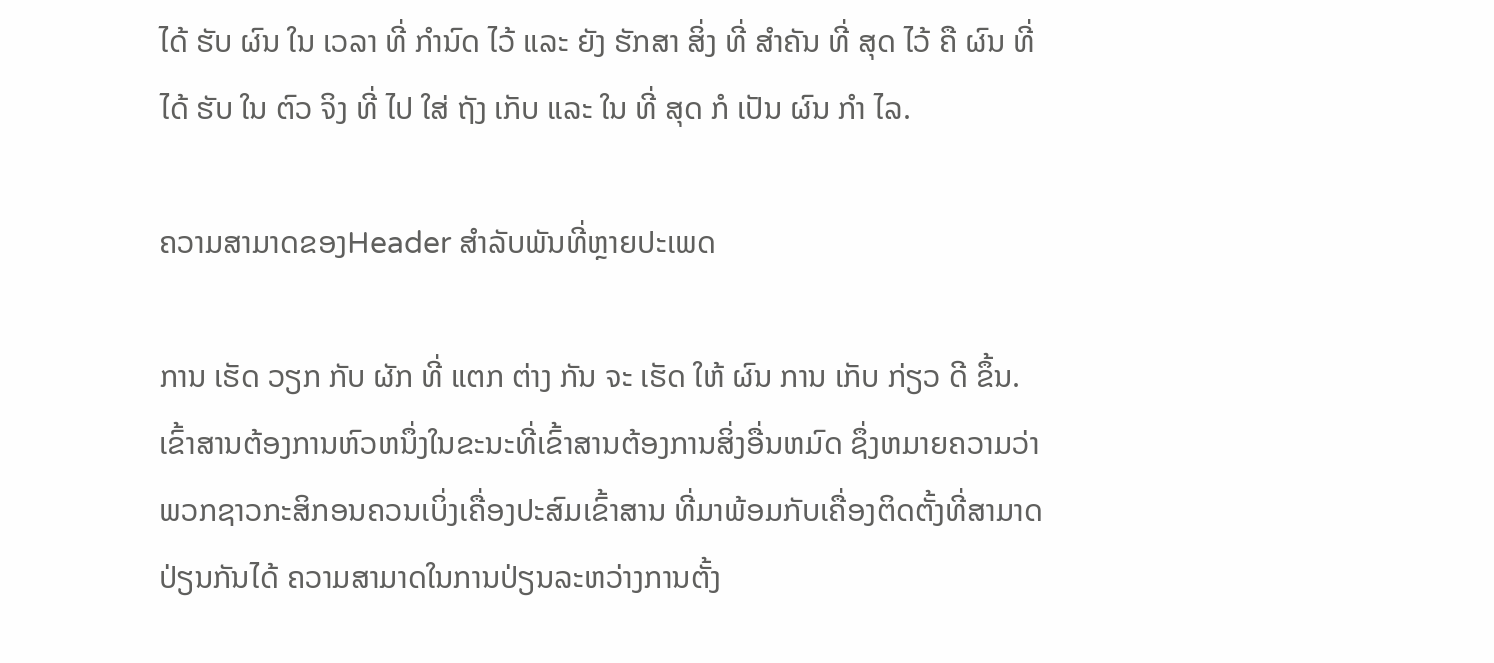ໄດ້ ຮັບ ຜົນ ໃນ ເວລາ ທີ່ ກໍານົດ ໄວ້ ແລະ ຍັງ ຮັກສາ ສິ່ງ ທີ່ ສໍາຄັນ ທີ່ ສຸດ ໄວ້ ຄື ຜົນ ທີ່ ໄດ້ ຮັບ ໃນ ຕົວ ຈິງ ທີ່ ໄປ ໃສ່ ຖັງ ເກັບ ແລະ ໃນ ທີ່ ສຸດ ກໍ ເປັນ ຜົນ ກໍາ ໄລ.

ຄວາມສາມາດຂອງHeader ສໍາລັບພັນທີ່ຫຼາຍປະເພດ

ການ ເຮັດ ວຽກ ກັບ ຜັກ ທີ່ ແຕກ ຕ່າງ ກັນ ຈະ ເຮັດ ໃຫ້ ຜົນ ການ ເກັບ ກ່ຽວ ດີ ຂຶ້ນ. ເຂົ້າສານຕ້ອງການຫົວຫນຶ່ງໃນຂະນະທີ່ເຂົ້າສານຕ້ອງການສິ່ງອື່ນຫມົດ ຊຶ່ງຫມາຍຄວາມວ່າ ພວກຊາວກະສິກອນຄວນເບິ່ງເຄື່ອງປະສົມເຂົ້າສານ ທີ່ມາພ້ອມກັບເຄື່ອງຕິດຕັ້ງທີ່ສາມາດປ່ຽນກັນໄດ້ ຄວາມສາມາດໃນການປ່ຽນລະຫວ່າງການຕັ້ງ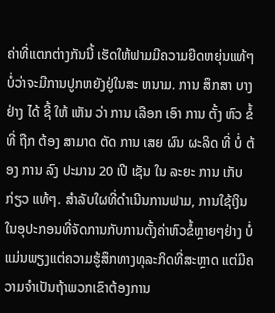ຄ່າທີ່ແຕກຕ່າງກັນນີ້ ເຮັດໃຫ້ຟາມມີຄວາມຍືດຫຍຸ່ນແທ້ໆ ບໍ່ວ່າຈະມີການປູກຫຍັງຢູ່ໃນສະ ຫນາມ. ການ ສຶກສາ ບາງ ຢ່າງ ໄດ້ ຊີ້ ໃຫ້ ເຫັນ ວ່າ ການ ເລືອກ ເອົາ ການ ຕັ້ງ ຫົວ ຂໍ້ ທີ່ ຖືກ ຕ້ອງ ສາມາດ ຕັດ ການ ເສຍ ຜົນ ຜະລິດ ທີ່ ບໍ່ ຕ້ອງ ການ ລົງ ປະມານ 20 ເປີ ເຊັນ ໃນ ລະຍະ ການ ເກັບ ກ່ຽວ ແທ້ໆ. ສໍາລັບໃຜທີ່ດໍາເນີນການຟາມ, ການໃຊ້ເງິນໃນອຸປະກອນທີ່ຈັດການກັບການຕັ້ງຄ່າຫົວຂໍ້ຫຼາຍໆຢ່າງ ບໍ່ແມ່ນພຽງແຕ່ຄວາມຮູ້ສຶກທາງທຸລະກິດທີ່ສະຫຼາດ ແຕ່ມີຄວາມຈໍາເປັນຖ້າພວກເຂົາຕ້ອງການ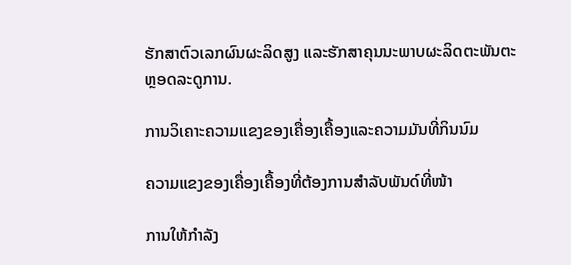ຮັກສາຕົວເລກຜົນຜະລິດສູງ ແລະຮັກສາຄຸນນະພາບຜະລິດຕະພັນຕະຫຼອດລະດູການ.

ການວິເຄາະຄວາມແຂງຂອງເຄື່ອງເຄື້ອງແລະຄວາມມັນທີ່ກິນນົມ

ຄວາມແຂງຂອງເຄື່ອງເຄື້ອງທີ່ຕ້ອງການສຳລັບພັນດ໌ທີ່ໜ້າ

ການໃຫ້ກໍາລັງ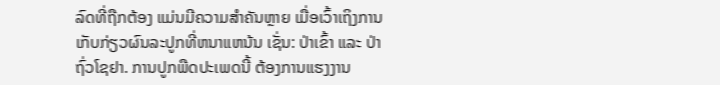ລົດທີ່ຖືກຕ້ອງ ແມ່ນມີຄວາມສໍາຄັນຫຼາຍ ເມື່ອເວົ້າເຖິງການເກັບກ່ຽວຜົນລະປູກທີ່ຫນາແຫນ້ນ ເຊັ່ນ: ປ່າເຂົ້າ ແລະ ປ່າຖົ່ວໂຊຢາ. ການປູກພືດປະເພດນີ້ ຕ້ອງການແຮງງານ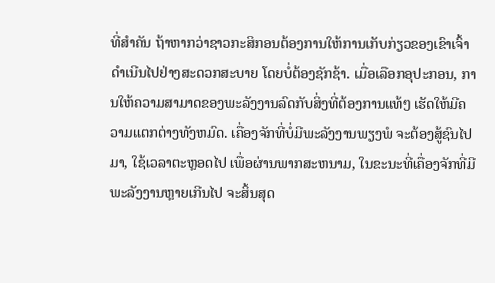ທີ່ສໍາຄັນ ຖ້າຫາກວ່າຊາວກະສິກອນຕ້ອງການໃຫ້ການເກັບກ່ຽວຂອງເຂົາເຈົ້າ ດໍາເນີນໄປຢ່າງສະດວກສະບາຍ ໂດຍບໍ່ຕ້ອງຊັກຊ້າ. ເມື່ອເລືອກອຸປະກອນ, ການໃຫ້ຄວາມສາມາດຂອງພະລັງງານລົດກັບສິ່ງທີ່ຕ້ອງການແທ້ໆ ເຮັດໃຫ້ມີຄວາມແຕກຕ່າງທັງຫມົດ. ເຄື່ອງຈັກທີ່ບໍ່ມີພະລັງງານພຽງພໍ ຈະຕ້ອງສູ້ຊົນໄປມາ, ໃຊ້ເວລາຕະຫຼອດໄປ ເພື່ອຜ່ານພາກສະຫນາມ, ໃນຂະນະທີ່ເຄື່ອງຈັກທີ່ມີພະລັງງານຫຼາຍເກີນໄປ ຈະສິ້ນສຸດ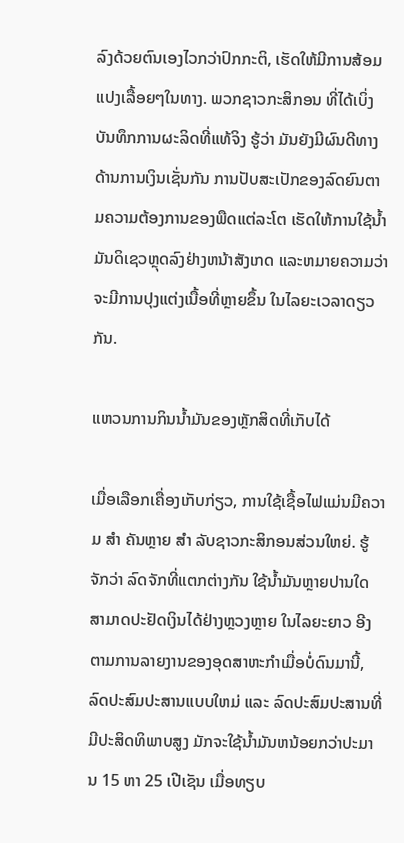ລົງດ້ວຍຕົນເອງໄວກວ່າປົກກະຕິ, ເຮັດໃຫ້ມີການສ້ອມແປງເລື້ອຍໆໃນທາງ. ພວກຊາວກະສິກອນ ທີ່ໄດ້ເບິ່ງບັນທຶກການຜະລິດທີ່ແທ້ຈິງ ຮູ້ວ່າ ມັນຍັງມີຜົນດີທາງດ້ານການເງິນເຊັ່ນກັນ ການປັບສະເປັກຂອງລົດຍົນຕາມຄວາມຕ້ອງການຂອງພືດແຕ່ລະໂຕ ເຮັດໃຫ້ການໃຊ້ນໍ້າມັນດິເຊວຫຼຸດລົງຢ່າງຫນ້າສັງເກດ ແລະຫມາຍຄວາມວ່າ ຈະມີການປຸງແຕ່ງເນື້ອທີ່ຫຼາຍຂຶ້ນ ໃນໄລຍະເວລາດຽວກັນ.

ແຫວນການກິນນ້ຳມັນຂອງຫຼັກສິດທີ່ເກັບໄດ້

ເມື່ອເລືອກເຄື່ອງເກັບກ່ຽວ, ການໃຊ້ເຊື້ອໄຟແມ່ນມີຄວາມ ສໍາ ຄັນຫຼາຍ ສໍາ ລັບຊາວກະສິກອນສ່ວນໃຫຍ່. ຮູ້ຈັກວ່າ ລົດຈັກທີ່ແຕກຕ່າງກັນ ໃຊ້ນໍ້າມັນຫຼາຍປານໃດ ສາມາດປະຢັດເງິນໄດ້ຢ່າງຫຼວງຫຼາຍ ໃນໄລຍະຍາວ ອີງຕາມການລາຍງານຂອງອຸດສາຫະກໍາເມື່ອບໍ່ດົນມານີ້, ລົດປະສົມປະສານແບບໃຫມ່ ແລະ ລົດປະສົມປະສານທີ່ມີປະສິດທິພາບສູງ ມັກຈະໃຊ້ນໍ້າມັນຫນ້ອຍກວ່າປະມານ 15 ຫາ 25 ເປີເຊັນ ເມື່ອທຽບ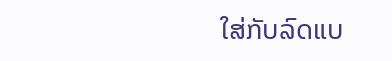ໃສ່ກັບລົດແບ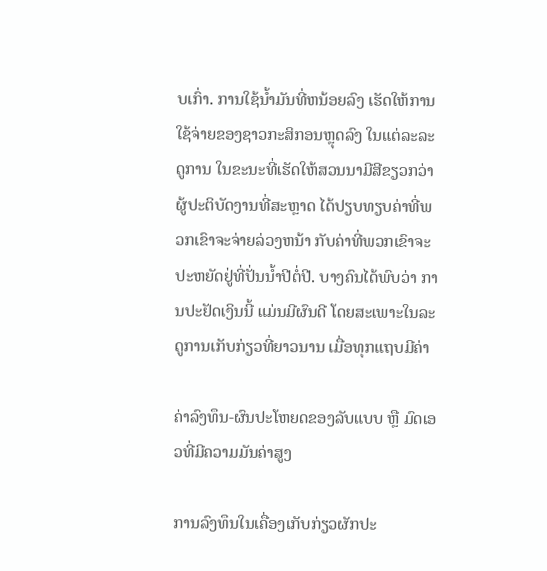ບເກົ່າ. ການໃຊ້ນໍ້າມັນທີ່ຫນ້ອຍລົງ ເຮັດໃຫ້ການໃຊ້ຈ່າຍຂອງຊາວກະສິກອນຫຼຸດລົງ ໃນແຕ່ລະລະດູການ ໃນຂະນະທີ່ເຮັດໃຫ້ສວນນາມີສີຂຽວກວ່າ ຜູ້ປະຕິບັດງານທີ່ສະຫຼາດ ໄດ້ປຽບທຽບຄ່າທີ່ພວກເຂົາຈະຈ່າຍລ່ວງຫນ້າ ກັບຄ່າທີ່ພວກເຂົາຈະປະຫຍັດຢູ່ທີ່ປັ່ນນໍ້າປີຕໍ່ປີ. ບາງຄົນໄດ້ພົບວ່າ ການປະຢັດເງິນນີ້ ແມ່ນມີຜົນດີ ໂດຍສະເພາະໃນລະດູການເກັບກ່ຽວທີ່ຍາວນານ ເມື່ອທຸກແຖບມີຄ່າ

ຄ່າລົງທຶນ-ຜົນປະໂຫຍດຂອງລັບແບບ ຫຼື ມົດເອວທີ່ມີຄວາມມັນຄ່າສູງ

ການລົງທຶນໃນເຄື່ອງເກັບກ່ຽວຜັກປະ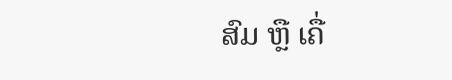ສົມ ຫຼື ເຄື່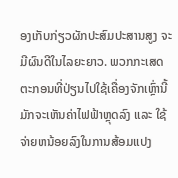ອງເກັບກ່ຽວຜັກປະສົມປະສານສູງ ຈະມີຜົນດີໃນໄລຍະຍາວ. ພວກກະເສດຕະກອນທີ່ປ່ຽນໄປໃຊ້ເຄື່ອງຈັກເຫຼົ່ານີ້ ມັກຈະເຫັນຄ່າໄຟຟ້າຫຼຸດລົງ ແລະ ໃຊ້ຈ່າຍຫນ້ອຍລົງໃນການສ້ອມແປງ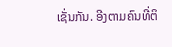ເຊັ່ນກັນ. ອີງຕາມຄົນທີ່ຕິ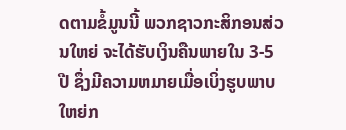ດຕາມຂໍ້ມູນນີ້ ພວກຊາວກະສິກອນສ່ວນໃຫຍ່ ຈະໄດ້ຮັບເງິນຄືນພາຍໃນ 3-5 ປີ ຊຶ່ງມີຄວາມຫມາຍເມື່ອເບິ່ງຮູບພາບໃຫຍ່ກ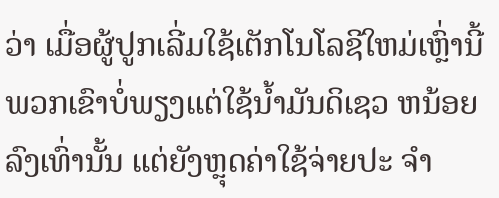ວ່າ ເມື່ອຜູ້ປູກເລີ່ມໃຊ້ເຕັກໂນໂລຊີໃຫມ່ເຫຼົ່ານີ້ ພວກເຂົາບໍ່ພຽງແຕ່ໃຊ້ນໍ້າມັນດິເຊວ ຫນ້ອຍ ລົງເທົ່ານັ້ນ ແຕ່ຍັງຫຼຸດຄ່າໃຊ້ຈ່າຍປະ ຈໍາ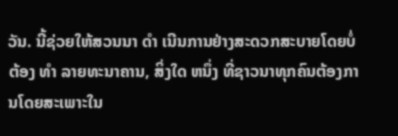ວັນ. ນີ້ຊ່ວຍໃຫ້ສວນນາ ດໍາ ເນີນການຢ່າງສະດວກສະບາຍໂດຍບໍ່ຕ້ອງ ທໍາ ລາຍທະນາຄານ, ສິ່ງໃດ ຫນຶ່ງ ທີ່ຊາວນາທຸກຄົນຕ້ອງການໂດຍສະເພາະໃນ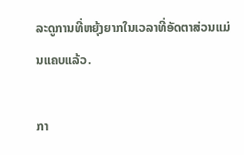ລະດູການທີ່ຫຍຸ້ງຍາກໃນເວລາທີ່ອັດຕາສ່ວນແມ່ນແຄບແລ້ວ.

ກາ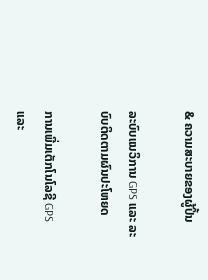& ຄວາມສະບາຍຂອງຜູ້ປິ້ນ

ລະບົບແນວິການ GPS ແລະ ລະບົບຕິດຕາມຜົນປະໂຫຍດ

ການເພີ່ມເຕັກໂນໂລຊີ GPS ແລະ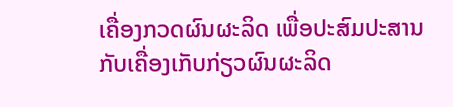ເຄື່ອງກວດຜົນຜະລິດ ເພື່ອປະສົມປະສານກັບເຄື່ອງເກັບກ່ຽວຜົນຜະລິດ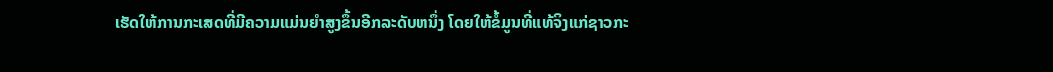ເຮັດໃຫ້ການກະເສດທີ່ມີຄວາມແມ່ນຍໍາສູງຂຶ້ນອີກລະດັບຫນຶ່ງ ໂດຍໃຫ້ຂໍ້ມູນທີ່ແທ້ຈິງແກ່ຊາວກະ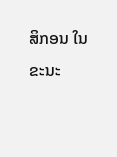ສິກອນ ໃນຂະນະ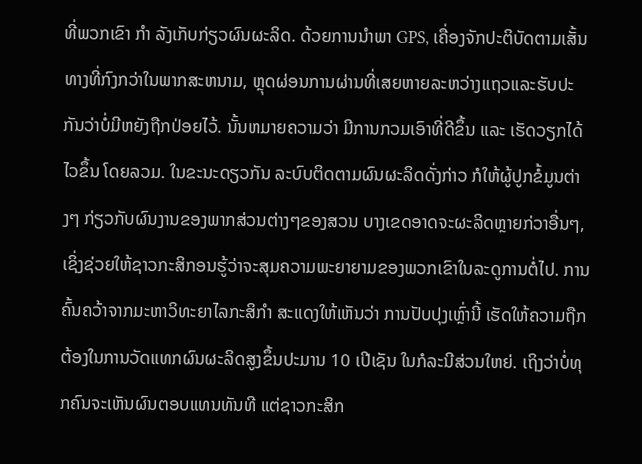ທີ່ພວກເຂົາ ກໍາ ລັງເກັບກ່ຽວຜົນຜະລິດ. ດ້ວຍການນໍາພາ GPS, ເຄື່ອງຈັກປະຕິບັດຕາມເສັ້ນທາງທີ່ກົງກວ່າໃນພາກສະຫນາມ, ຫຼຸດຜ່ອນການຜ່ານທີ່ເສຍຫາຍລະຫວ່າງແຖວແລະຮັບປະກັນວ່າບໍ່ມີຫຍັງຖືກປ່ອຍໄວ້. ນັ້ນຫມາຍຄວາມວ່າ ມີການກວມເອົາທີ່ດີຂຶ້ນ ແລະ ເຮັດວຽກໄດ້ໄວຂຶ້ນ ໂດຍລວມ. ໃນຂະນະດຽວກັນ ລະບົບຕິດຕາມຜົນຜະລິດດັ່ງກ່າວ ກໍໃຫ້ຜູ້ປູກຂໍ້ມູນຕ່າງໆ ກ່ຽວກັບຜົນງານຂອງພາກສ່ວນຕ່າງໆຂອງສວນ ບາງເຂດອາດຈະຜະລິດຫຼາຍກ່ວາອື່ນໆ, ເຊິ່ງຊ່ວຍໃຫ້ຊາວກະສິກອນຮູ້ວ່າຈະສຸມຄວາມພະຍາຍາມຂອງພວກເຂົາໃນລະດູການຕໍ່ໄປ. ການຄົ້ນຄວ້າຈາກມະຫາວິທະຍາໄລກະສິກໍາ ສະແດງໃຫ້ເຫັນວ່າ ການປັບປຸງເຫຼົ່ານີ້ ເຮັດໃຫ້ຄວາມຖືກຕ້ອງໃນການວັດແທກຜົນຜະລິດສູງຂຶ້ນປະມານ 10 ເປີເຊັນ ໃນກໍລະນີສ່ວນໃຫຍ່. ເຖິງວ່າບໍ່ທຸກຄົນຈະເຫັນຜົນຕອບແທນທັນທີ ແຕ່ຊາວກະສິກ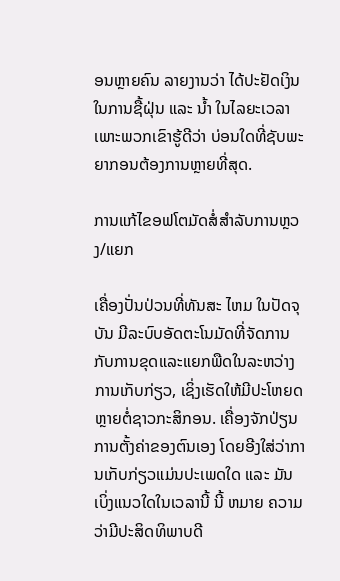ອນຫຼາຍຄົນ ລາຍງານວ່າ ໄດ້ປະຢັດເງິນໃນການຊື້ຝຸ່ນ ແລະ ນ້ຳ ໃນໄລຍະເວລາ ເພາະພວກເຂົາຮູ້ດີວ່າ ບ່ອນໃດທີ່ຊັບພະຍາກອນຕ້ອງການຫຼາຍທີ່ສຸດ.

ການແກ້ໄຂອຟໂຕມັດສໍ່ສຳລັບການຫຼວງ/ແຍກ

ເຄື່ອງປັ່ນປ່ວນທີ່ທັນສະ ໄຫມ ໃນປັດຈຸບັນ ມີລະບົບອັດຕະໂນມັດທີ່ຈັດການກັບການຂຸດແລະແຍກພືດໃນລະຫວ່າງການເກັບກ່ຽວ, ເຊິ່ງເຮັດໃຫ້ມີປະໂຫຍດຫຼາຍຕໍ່ຊາວກະສິກອນ. ເຄື່ອງຈັກປ່ຽນການຕັ້ງຄ່າຂອງຕົນເອງ ໂດຍອີງໃສ່ວ່າການເກັບກ່ຽວແມ່ນປະເພດໃດ ແລະ ມັນເບິ່ງແນວໃດໃນເວລານີ້ ນີ້ ຫມາຍ ຄວາມວ່າມີປະສິດທິພາບດີ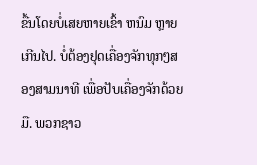ຂື້ນໂດຍບໍ່ເສຍຫາຍເຂົ້າ ຫນົມ ຫຼາຍເກີນໄປ. ບໍ່ຕ້ອງຢຸດເຄື່ອງຈັກທຸກໆສອງສາມນາທີ ເພື່ອປັບເຄື່ອງຈັກດ້ວຍມື. ພວກຊາວ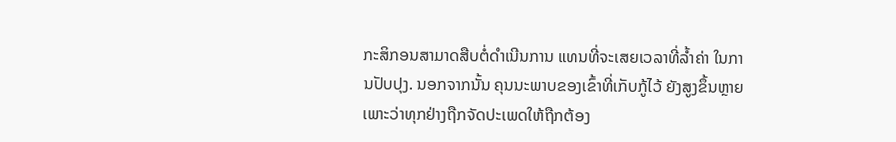ກະສິກອນສາມາດສືບຕໍ່ດໍາເນີນການ ແທນທີ່ຈະເສຍເວລາທີ່ລ້ຳຄ່າ ໃນການປັບປຸງ. ນອກຈາກນັ້ນ ຄຸນນະພາບຂອງເຂົ້າທີ່ເກັບກູ້ໄວ້ ຍັງສູງຂຶ້ນຫຼາຍ ເພາະວ່າທຸກຢ່າງຖືກຈັດປະເພດໃຫ້ຖືກຕ້ອງ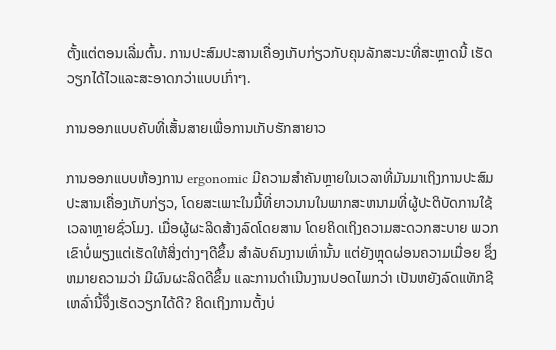ຕັ້ງແຕ່ຕອນເລີ່ມຕົ້ນ. ການປະສົມປະສານເຄື່ອງເກັບກ່ຽວກັບຄຸນລັກສະນະທີ່ສະຫຼາດນີ້ ເຮັດວຽກໄດ້ໄວແລະສະອາດກວ່າແບບເກົ່າໆ.

ການອອກແບບຄັບທີ່ເສັ້ນສາຍເພື່ອການເກັບຮັກສາຍາວ

ການອອກແບບຫ້ອງການ ergonomic ມີຄວາມສໍາຄັນຫຼາຍໃນເວລາທີ່ມັນມາເຖິງການປະສົມປະສານເຄື່ອງເກັບກ່ຽວ, ໂດຍສະເພາະໃນມື້ທີ່ຍາວນານໃນພາກສະຫນາມທີ່ຜູ້ປະຕິບັດການໃຊ້ເວລາຫຼາຍຊົ່ວໂມງ. ເມື່ອຜູ້ຜະລິດສ້າງລົດໂດຍສານ ໂດຍຄິດເຖິງຄວາມສະດວກສະບາຍ ພວກເຂົາບໍ່ພຽງແຕ່ເຮັດໃຫ້ສິ່ງຕ່າງໆດີຂຶ້ນ ສໍາລັບຄົນງານເທົ່ານັ້ນ ແຕ່ຍັງຫຼຸດຜ່ອນຄວາມເມື່ອຍ ຊຶ່ງຫມາຍຄວາມວ່າ ມີຜົນຜະລິດດີຂຶ້ນ ແລະການດໍາເນີນງານປອດໄພກວ່າ ເປັນຫຍັງລົດແທັກຊີເຫລົ່ານີ້ຈຶ່ງເຮັດວຽກໄດ້ດີ? ຄິດເຖິງການຕັ້ງບ່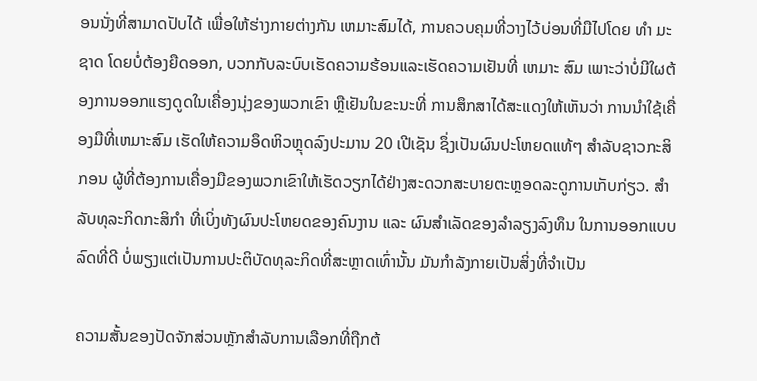ອນນັ່ງທີ່ສາມາດປັບໄດ້ ເພື່ອໃຫ້ຮ່າງກາຍຕ່າງກັນ ເຫມາະສົມໄດ້, ການຄວບຄຸມທີ່ວາງໄວ້ບ່ອນທີ່ມືໄປໂດຍ ທໍາ ມະຊາດ ໂດຍບໍ່ຕ້ອງຍືດອອກ, ບວກກັບລະບົບເຮັດຄວາມຮ້ອນແລະເຮັດຄວາມເຢັນທີ່ ເຫມາະ ສົມ ເພາະວ່າບໍ່ມີໃຜຕ້ອງການອອກແຮງດູດໃນເຄື່ອງນຸ່ງຂອງພວກເຂົາ ຫຼືເຢັນໃນຂະນະທີ່ ການສຶກສາໄດ້ສະແດງໃຫ້ເຫັນວ່າ ການນໍາໃຊ້ເຄື່ອງມືທີ່ເຫມາະສົມ ເຮັດໃຫ້ຄວາມອຶດຫິວຫຼຸດລົງປະມານ 20 ເປີເຊັນ ຊຶ່ງເປັນຜົນປະໂຫຍດແທ້ໆ ສໍາລັບຊາວກະສິກອນ ຜູ້ທີ່ຕ້ອງການເຄື່ອງມືຂອງພວກເຂົາໃຫ້ເຮັດວຽກໄດ້ຢ່າງສະດວກສະບາຍຕະຫຼອດລະດູການເກັບກ່ຽວ. ສໍາລັບທຸລະກິດກະສິກໍາ ທີ່ເບິ່ງທັງຜົນປະໂຫຍດຂອງຄົນງານ ແລະ ຜົນສໍາເລັດຂອງລໍາລຽງລົງທຶນ ໃນການອອກແບບລົດທີ່ດີ ບໍ່ພຽງແຕ່ເປັນການປະຕິບັດທຸລະກິດທີ່ສະຫຼາດເທົ່ານັ້ນ ມັນກໍາລັງກາຍເປັນສິ່ງທີ່ຈໍາເປັນ

ຄວາມສັ້ນຂອງປັດຈັກສ່ວນຫຼັກສຳລັບການເລືອກທີ່ຖືກຕ້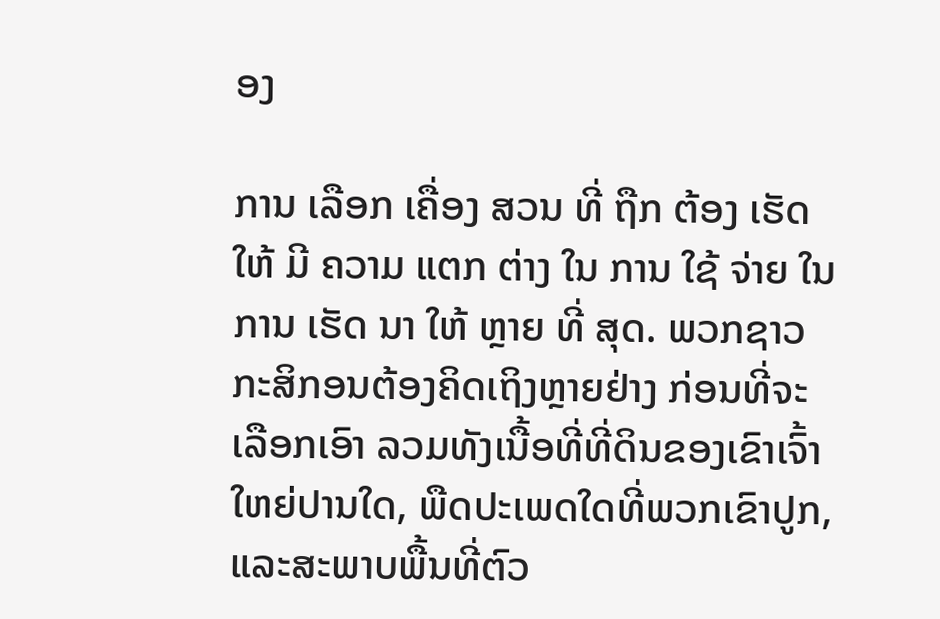ອງ

ການ ເລືອກ ເຄື່ອງ ສວນ ທີ່ ຖືກ ຕ້ອງ ເຮັດ ໃຫ້ ມີ ຄວາມ ແຕກ ຕ່າງ ໃນ ການ ໃຊ້ ຈ່າຍ ໃນ ການ ເຮັດ ນາ ໃຫ້ ຫຼາຍ ທີ່ ສຸດ. ພວກຊາວກະສິກອນຕ້ອງຄິດເຖິງຫຼາຍຢ່າງ ກ່ອນທີ່ຈະເລືອກເອົາ ລວມທັງເນື້ອທີ່ທີ່ດິນຂອງເຂົາເຈົ້າໃຫຍ່ປານໃດ, ພືດປະເພດໃດທີ່ພວກເຂົາປູກ, ແລະສະພາບພື້ນທີ່ຕົວ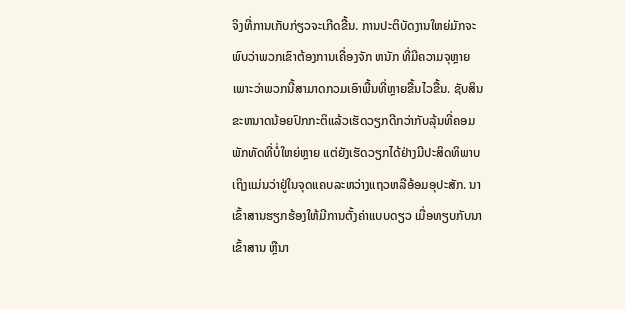ຈິງທີ່ການເກັບກ່ຽວຈະເກີດຂື້ນ. ການປະຕິບັດງານໃຫຍ່ມັກຈະພົບວ່າພວກເຂົາຕ້ອງການເຄື່ອງຈັກ ຫນັກ ທີ່ມີຄວາມຈຸຫຼາຍເພາະວ່າພວກນີ້ສາມາດກວມເອົາພື້ນທີ່ຫຼາຍຂື້ນໄວຂື້ນ. ຊັບສິນຂະຫນາດນ້ອຍປົກກະຕິແລ້ວເຮັດວຽກດີກວ່າກັບລຸ້ນທີ່ຄອມພັກທັດທີ່ບໍ່ໃຫຍ່ຫຼາຍ ແຕ່ຍັງເຮັດວຽກໄດ້ຢ່າງມີປະສິດທິພາບເຖິງແມ່ນວ່າຢູ່ໃນຈຸດແຄບລະຫວ່າງແຖວຫລືອ້ອມອຸປະສັກ. ນາເຂົ້າສານຮຽກຮ້ອງໃຫ້ມີການຕັ້ງຄ່າແບບດຽວ ເມື່ອທຽບກັບນາເຂົ້າສານ ຫຼືນາ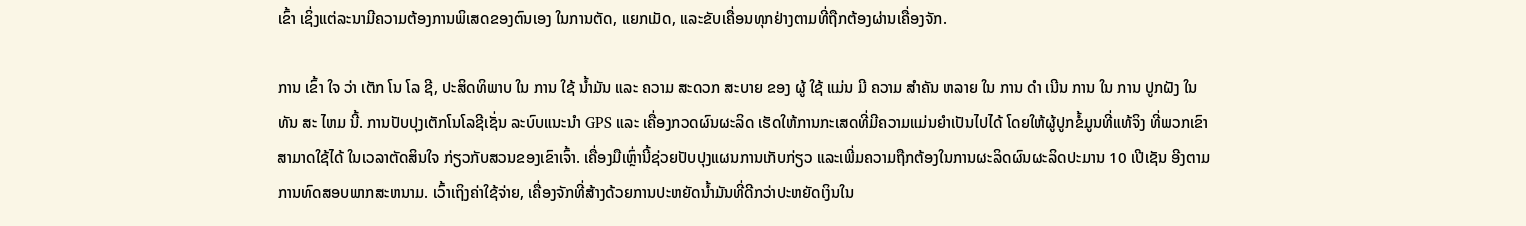ເຂົ້າ ເຊິ່ງແຕ່ລະນາມີຄວາມຕ້ອງການພິເສດຂອງຕົນເອງ ໃນການຕັດ, ແຍກເມັດ, ແລະຂັບເຄື່ອນທຸກຢ່າງຕາມທີ່ຖືກຕ້ອງຜ່ານເຄື່ອງຈັກ.

ການ ເຂົ້າ ໃຈ ວ່າ ເຕັກ ໂນ ໂລ ຊີ, ປະສິດທິພາບ ໃນ ການ ໃຊ້ ນ້ຳມັນ ແລະ ຄວາມ ສະດວກ ສະບາຍ ຂອງ ຜູ້ ໃຊ້ ແມ່ນ ມີ ຄວາມ ສໍາຄັນ ຫລາຍ ໃນ ການ ດໍາ ເນີນ ການ ໃນ ການ ປູກຝັງ ໃນ ທັນ ສະ ໄຫມ ນີ້. ການປັບປຸງເຕັກໂນໂລຊີເຊັ່ນ ລະບົບແນະນໍາ GPS ແລະ ເຄື່ອງກວດຜົນຜະລິດ ເຮັດໃຫ້ການກະເສດທີ່ມີຄວາມແມ່ນຍໍາເປັນໄປໄດ້ ໂດຍໃຫ້ຜູ້ປູກຂໍ້ມູນທີ່ແທ້ຈິງ ທີ່ພວກເຂົາສາມາດໃຊ້ໄດ້ ໃນເວລາຕັດສິນໃຈ ກ່ຽວກັບສວນຂອງເຂົາເຈົ້າ. ເຄື່ອງມືເຫຼົ່ານີ້ຊ່ວຍປັບປຸງແຜນການເກັບກ່ຽວ ແລະເພີ່ມຄວາມຖືກຕ້ອງໃນການຜະລິດຜົນຜະລິດປະມານ 10 ເປີເຊັນ ອີງຕາມການທົດສອບພາກສະຫນາມ. ເວົ້າເຖິງຄ່າໃຊ້ຈ່າຍ, ເຄື່ອງຈັກທີ່ສ້າງດ້ວຍການປະຫຍັດນໍ້າມັນທີ່ດີກວ່າປະຫຍັດເງິນໃນ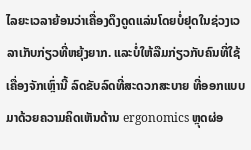ໄລຍະເວລາຍ້ອນວ່າເຄື່ອງດຶງດູດແລ່ນໂດຍບໍ່ຢຸດໃນຊ່ວງເວລາເກັບກ່ຽວທີ່ຫຍຸ້ງຍາກ. ແລະບໍ່ໃຫ້ລືມກ່ຽວກັບຄົນທີ່ໃຊ້ເຄື່ອງຈັກເຫຼົ່ານີ້ ລົດຂັບລົດທີ່ສະດວກສະບາຍ ທີ່ອອກແບບມາດ້ວຍຄວາມຄິດເຫັນດ້ານ ergonomics ຫຼຸດຜ່ອ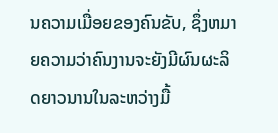ນຄວາມເມື່ອຍຂອງຄົນຂັບ, ຊຶ່ງຫມາຍຄວາມວ່າຄົນງານຈະຍັງມີຜົນຜະລິດຍາວນານໃນລະຫວ່າງມື້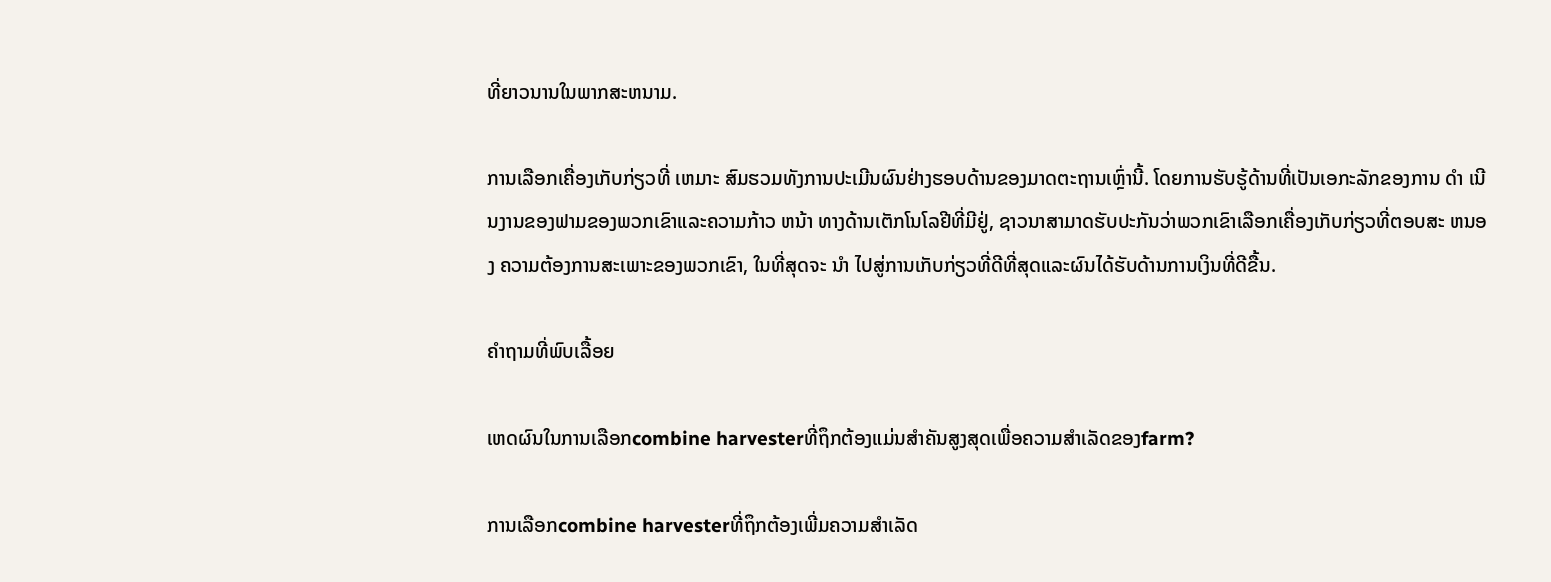ທີ່ຍາວນານໃນພາກສະຫນາມ.

ການເລືອກເຄື່ອງເກັບກ່ຽວທີ່ ເຫມາະ ສົມຮວມທັງການປະເມີນຜົນຢ່າງຮອບດ້ານຂອງມາດຕະຖານເຫຼົ່ານີ້. ໂດຍການຮັບຮູ້ດ້ານທີ່ເປັນເອກະລັກຂອງການ ດໍາ ເນີນງານຂອງຟາມຂອງພວກເຂົາແລະຄວາມກ້າວ ຫນ້າ ທາງດ້ານເຕັກໂນໂລຢີທີ່ມີຢູ່, ຊາວນາສາມາດຮັບປະກັນວ່າພວກເຂົາເລືອກເຄື່ອງເກັບກ່ຽວທີ່ຕອບສະ ຫນອງ ຄວາມຕ້ອງການສະເພາະຂອງພວກເຂົາ, ໃນທີ່ສຸດຈະ ນໍາ ໄປສູ່ການເກັບກ່ຽວທີ່ດີທີ່ສຸດແລະຜົນໄດ້ຮັບດ້ານການເງິນທີ່ດີຂື້ນ.

ຄຳຖາມທີ່ພົບເລື້ອຍ

ເຫດຜົນໃນການເລືອກcombine harvesterທີ່ຖຶກຕ້ອງແມ່ນສຳຄັນສູງສຸດເພື່ອຄວາມສຳເລັດຂອງfarm?

ການເລືອກcombine harvesterທີ່ຖຶກຕ້ອງເພີ່ມຄວາມສຳເລັດ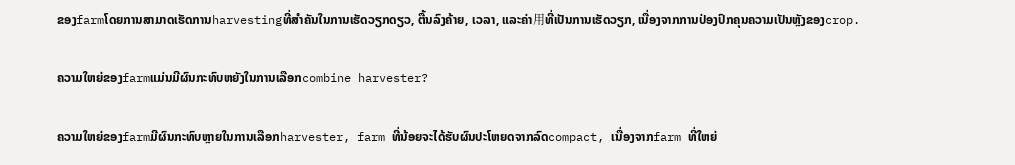ຂອງfarmໂດຍການສາມາດເຮັດການharvestingທີ່ສຳຄັນໃນການເຮັດວຽກດຽວ, ຕື້ນລົງຄ້າຍ, ເວລາ, ແລະຄ່າ用ທີ່ເປັນການເຮັດວຽກ, ເນື່ອງຈາກການປ່ອງປົກຄຸນຄວາມເປັນຫຼັງຂອງcrop.

ຄວາມໃຫຍ່ຂອງfarmແມ່ນມີຜົນກະທົບຫຍັງໃນການເລືອກcombine harvester?

ຄວາມໃຫຍ່ຂອງfarmມີຜົນກະທົບຫຼາຍໃນການເລືອກharvester, farm ທີ່ນ້ອຍຈະໄດ້ຮັບຜົນປະໂຫຍດຈາກລົດcompact, ເນື່ອງຈາກfarm ທີ່ໃຫຍ່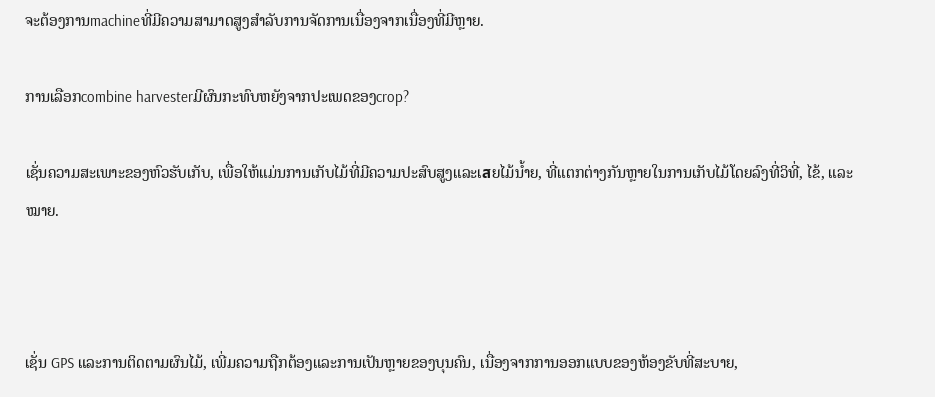ຈະຕ້ອງການmachineທີ່ມີຄວາມສາມາດສູງສຳລັບການຈັດການເນື່ອງຈາກເນື່ອງທີ່ມີຫຼາຍ.

ການເລືອກcombine harvesterມີຜົນກະທົບຫຍັງຈາກປະເພດຂອງcrop?

ເຊັ່ນຄວາມສະເພາະຂອງຫົວຮັບເກັບ, ເພື່ອໃຫ້ແມ່ນການເກັບໄມ້ທີ່ມີຄວາມປະສົບສູງແລະເสຍໄມ້ນໍ້າຍ, ທີ່ແຕກຕ່າງກັນຫຼາຍໃນການເກັບໄມ້ໂດຍລົງທີ່ວິທີ່, ໄຂ້, ແລະໝາຍ.



ເຊັ່ນ GPS ແລະການຕິດຕາມຜົນໄມ້, ເພີ່ມຄວາມຖືກຕ້ອງແລະການເປັນຫຼາຍຂອງບຸນຄົນ, ເນື່ອງຈາກການອອກແບບຂອງຫ້ອງຂັບທີ່ສະບາຍ,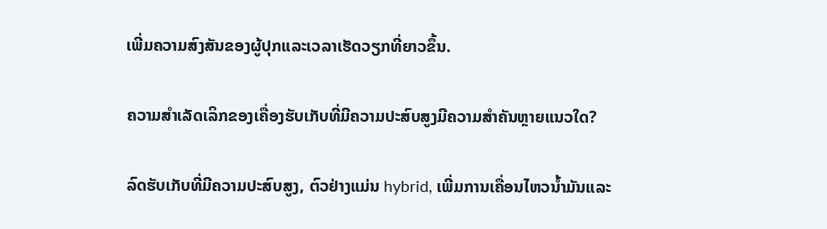ເພີ່ມຄວາມສົງສັນຂອງຜູ້ປຸກແລະເວລາເຮັດວຽກທີ່ຍາວຂຶ້ນ.

ຄວາມສຳເລັດເລິກຂອງເຄື່ອງຮັບເກັບທີ່ມີຄວາມປະສົບສູງມີຄວາມສຳຄັນຫຼາຍແນວໃດ?

ລົດຮັບເກັບທີ່ມີຄວາມປະສົບສູງ, ຕົວຢ່າງແມ່ນ hybrid, ເພີ່ມການເຄື່ອນໄຫວນ້ຳມັນແລະ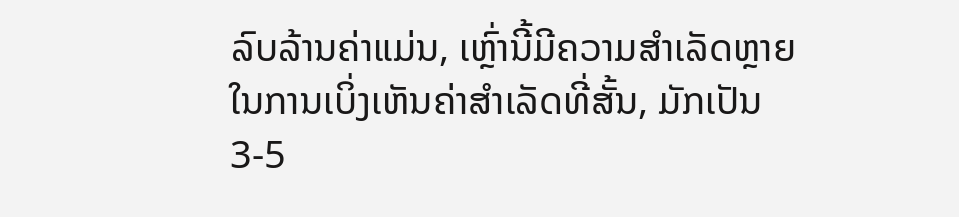ລົບລ້ານຄ່າແມ່ນ, ເຫຼົ່ານີ້ມີຄວາມສຳເລັດຫຼາຍໃນການເບິ່ງເຫັນຄ່າສຳເລັດທີ່ສັ້ນ, ມັກເປັນ 3-5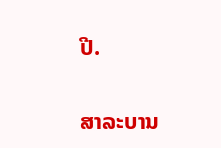ປີ.

ສາລະບານ